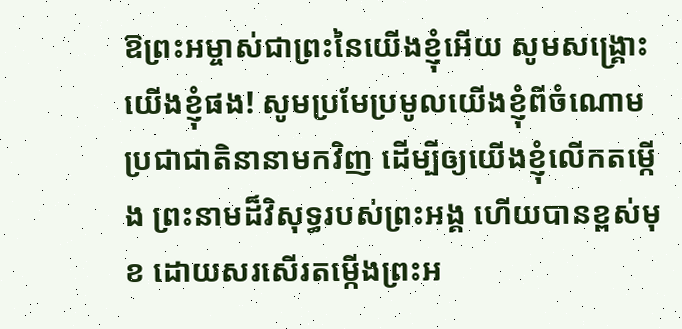ឱព្រះអម្ចាស់ជាព្រះនៃយើងខ្ញុំអើយ សូមសង្គ្រោះយើងខ្ញុំផង! សូមប្រមែប្រមូលយើងខ្ញុំពីចំណោម ប្រជាជាតិនានាមកវិញ ដើម្បីឲ្យយើងខ្ញុំលើកតម្កើង ព្រះនាមដ៏វិសុទ្ធរបស់ព្រះអង្គ ហើយបានខ្ពស់មុខ ដោយសរសើរតម្កើងព្រះអ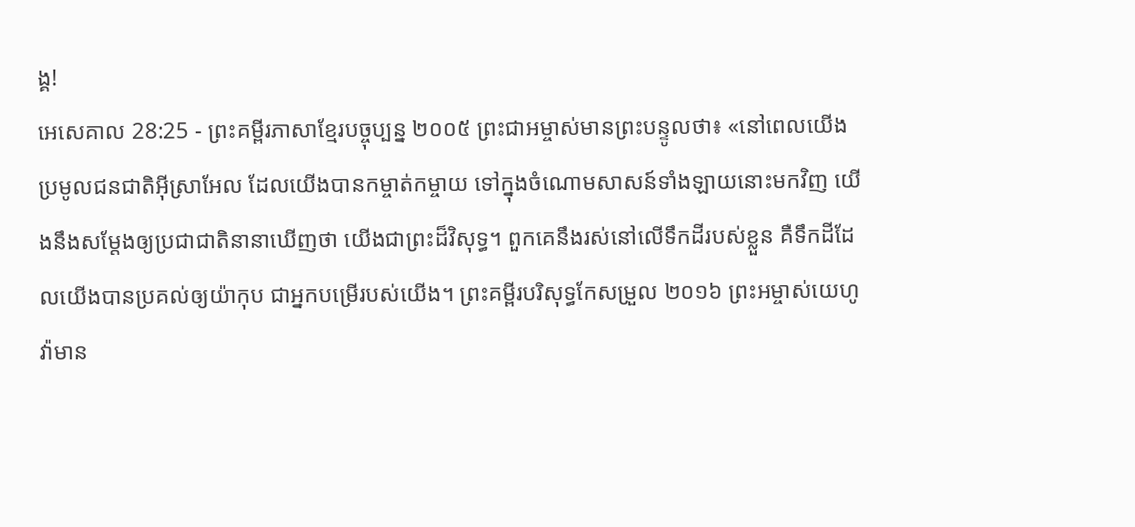ង្គ!
អេសេគាល 28:25 - ព្រះគម្ពីរភាសាខ្មែរបច្ចុប្បន្ន ២០០៥ ព្រះជាអម្ចាស់មានព្រះបន្ទូលថា៖ «នៅពេលយើងប្រមូលជនជាតិអ៊ីស្រាអែល ដែលយើងបានកម្ចាត់កម្ចាយ ទៅក្នុងចំណោមសាសន៍ទាំងឡាយនោះមកវិញ យើងនឹងសម្តែងឲ្យប្រជាជាតិនានាឃើញថា យើងជាព្រះដ៏វិសុទ្ធ។ ពួកគេនឹងរស់នៅលើទឹកដីរបស់ខ្លួន គឺទឹកដីដែលយើងបានប្រគល់ឲ្យយ៉ាកុប ជាអ្នកបម្រើរបស់យើង។ ព្រះគម្ពីរបរិសុទ្ធកែសម្រួល ២០១៦ ព្រះអម្ចាស់យេហូវ៉ាមាន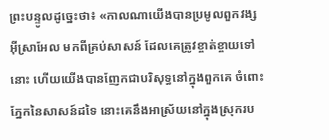ព្រះបន្ទូលដូច្នេះថា៖ «កាលណាយើងបានប្រមូលពួកវង្សអ៊ីស្រាអែល មកពីគ្រប់សាសន៍ ដែលគេត្រូវខ្ចាត់ខ្ចាយទៅនោះ ហើយយើងបានញែកជាបរិសុទ្ធនៅក្នុងពួកគេ ចំពោះភ្នែកនៃសាសន៍ដទៃ នោះគេនឹងអាស្រ័យនៅក្នុងស្រុករប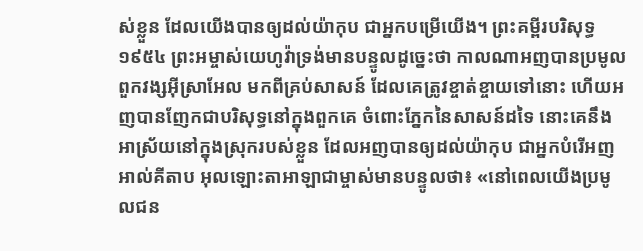ស់ខ្លួន ដែលយើងបានឲ្យដល់យ៉ាកុប ជាអ្នកបម្រើយើង។ ព្រះគម្ពីរបរិសុទ្ធ ១៩៥៤ ព្រះអម្ចាស់យេហូវ៉ាទ្រង់មានបន្ទូលដូច្នេះថា កាលណាអញបានប្រមូលពួកវង្សអ៊ីស្រាអែល មកពីគ្រប់សាសន៍ ដែលគេត្រូវខ្ចាត់ខ្ចាយទៅនោះ ហើយអញបានញែកជាបរិសុទ្ធនៅក្នុងពួកគេ ចំពោះភ្នែកនៃសាសន៍ដទៃ នោះគេនឹងអាស្រ័យនៅក្នុងស្រុករបស់ខ្លួន ដែលអញបានឲ្យដល់យ៉ាកុប ជាអ្នកបំរើអញ អាល់គីតាប អុលឡោះតាអាឡាជាម្ចាស់មានបន្ទូលថា៖ «នៅពេលយើងប្រមូលជន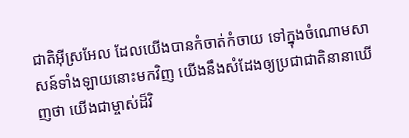ជាតិអ៊ីស្រអែល ដែលយើងបានកំចាត់កំចាយ ទៅក្នុងចំណោមសាសន៍ទាំងឡាយនោះមកវិញ យើងនឹងសំដែងឲ្យប្រជាជាតិនានាឃើញថា យើងជាម្ចាស់ដ៏វិ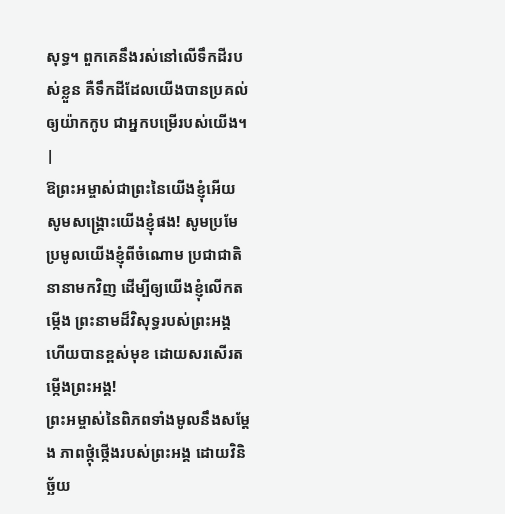សុទ្ធ។ ពួកគេនឹងរស់នៅលើទឹកដីរបស់ខ្លួន គឺទឹកដីដែលយើងបានប្រគល់ឲ្យយ៉ាកកូប ជាអ្នកបម្រើរបស់យើង។ |
ឱព្រះអម្ចាស់ជាព្រះនៃយើងខ្ញុំអើយ សូមសង្គ្រោះយើងខ្ញុំផង! សូមប្រមែប្រមូលយើងខ្ញុំពីចំណោម ប្រជាជាតិនានាមកវិញ ដើម្បីឲ្យយើងខ្ញុំលើកតម្កើង ព្រះនាមដ៏វិសុទ្ធរបស់ព្រះអង្គ ហើយបានខ្ពស់មុខ ដោយសរសើរតម្កើងព្រះអង្គ!
ព្រះអម្ចាស់នៃពិភពទាំងមូលនឹងសម្តែង ភាពថ្កុំថ្កើងរបស់ព្រះអង្គ ដោយវិនិច្ឆ័យ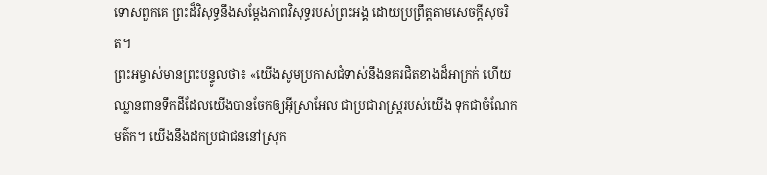ទោសពួកគេ ព្រះដ៏វិសុទ្ធនឹងសម្តែងភាពវិសុទ្ធរបស់ព្រះអង្គ ដោយប្រព្រឹត្តតាមសេចក្ដីសុចរិត។
ព្រះអម្ចាស់មានព្រះបន្ទូលថា៖ «យើងសូមប្រកាសជំទាស់នឹងនគរជិតខាងដ៏អាក្រក់ ហើយឈ្លានពានទឹកដីដែលយើងបានចែកឲ្យអ៊ីស្រាអែល ជាប្រជារាស្ត្ររបស់យើង ទុកជាចំណែកមត៌ក។ យើងនឹងដកប្រជាជននៅស្រុក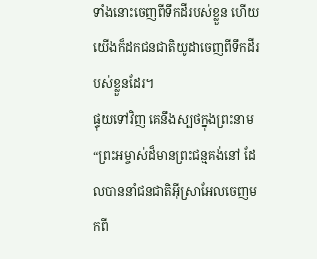ទាំងនោះចេញពីទឹកដីរបស់ខ្លួន ហើយយើងក៏ដកជនជាតិយូដាចេញពីទឹកដីរបស់ខ្លួនដែរ។
ផ្ទុយទៅវិញ គេនឹងស្បថក្នុងព្រះនាម “ព្រះអម្ចាស់ដ៏មានព្រះជន្មគង់នៅ ដែលបាននាំជនជាតិអ៊ីស្រាអែលចេញមកពី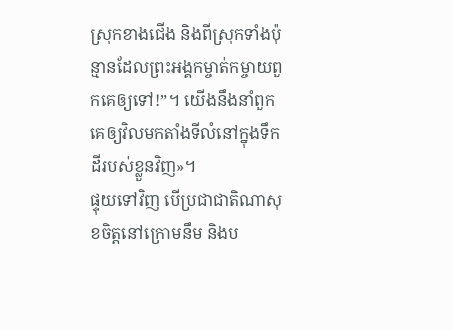ស្រុកខាងជើង និងពីស្រុកទាំងប៉ុន្មានដែលព្រះអង្គកម្ចាត់កម្ចាយពួកគេឲ្យទៅ!”។ យើងនឹងនាំពួកគេឲ្យវិលមកតាំងទីលំនៅក្នុងទឹកដីរបស់ខ្លួនវិញ»។
ផ្ទុយទៅវិញ បើប្រជាជាតិណាសុខចិត្តនៅក្រោមនឹម និងប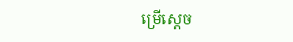ម្រើស្ដេច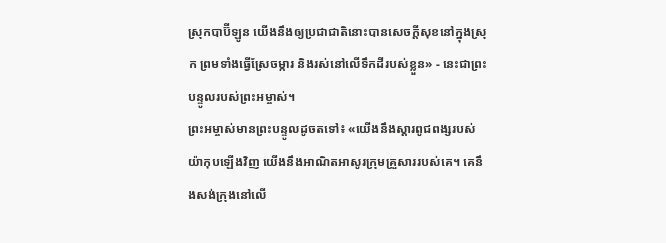ស្រុកបាប៊ីឡូន យើងនឹងឲ្យប្រជាជាតិនោះបានសេចក្ដីសុខនៅក្នុងស្រុក ព្រមទាំងធ្វើស្រែចម្ការ និងរស់នៅលើទឹកដីរបស់ខ្លួន» - នេះជាព្រះបន្ទូលរបស់ព្រះអម្ចាស់។
ព្រះអម្ចាស់មានព្រះបន្ទូលដូចតទៅ៖ «យើងនឹងស្ដារពូជពង្សរបស់យ៉ាកុបឡើងវិញ យើងនឹងអាណិតអាសូរក្រុមគ្រួសាររបស់គេ។ គេនឹងសង់ក្រុងនៅលើ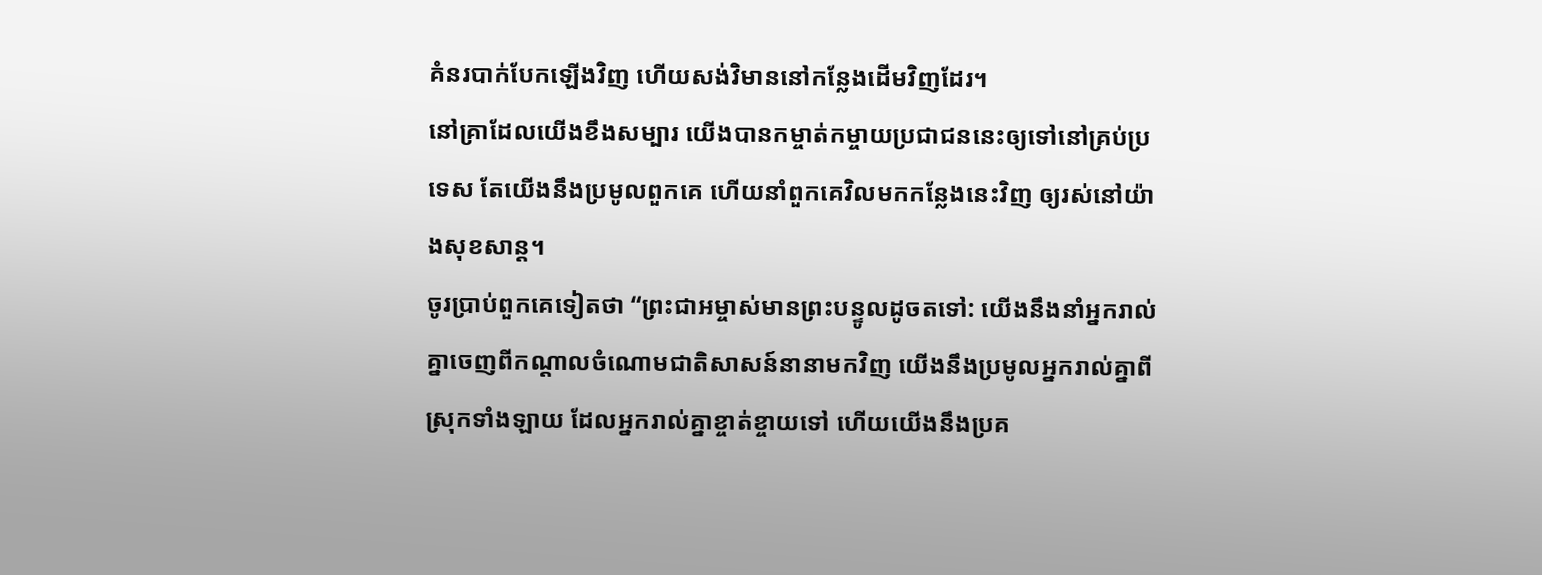គំនរបាក់បែកឡើងវិញ ហើយសង់វិមាននៅកន្លែងដើមវិញដែរ។
នៅគ្រាដែលយើងខឹងសម្បារ យើងបានកម្ចាត់កម្ចាយប្រជាជននេះឲ្យទៅនៅគ្រប់ប្រទេស តែយើងនឹងប្រមូលពួកគេ ហើយនាំពួកគេវិលមកកន្លែងនេះវិញ ឲ្យរស់នៅយ៉ាងសុខសាន្ត។
ចូរប្រាប់ពួកគេទៀតថា “ព្រះជាអម្ចាស់មានព្រះបន្ទូលដូចតទៅ: យើងនឹងនាំអ្នករាល់គ្នាចេញពីកណ្ដាលចំណោមជាតិសាសន៍នានាមកវិញ យើងនឹងប្រមូលអ្នករាល់គ្នាពីស្រុកទាំងឡាយ ដែលអ្នករាល់គ្នាខ្ចាត់ខ្ចាយទៅ ហើយយើងនឹងប្រគ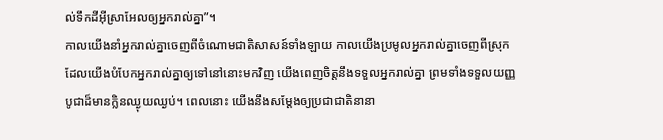ល់ទឹកដីអ៊ីស្រាអែលឲ្យអ្នករាល់គ្នា”។
កាលយើងនាំអ្នករាល់គ្នាចេញពីចំណោមជាតិសាសន៍ទាំងឡាយ កាលយើងប្រមូលអ្នករាល់គ្នាចេញពីស្រុក ដែលយើងបំបែកអ្នករាល់គ្នាឲ្យទៅនៅនោះមកវិញ យើងពេញចិត្តនឹងទទួលអ្នករាល់គ្នា ព្រមទាំងទទួលយញ្ញបូជាដ៏មានក្លិនឈ្ងុយឈ្ងប់។ ពេលនោះ យើងនឹងសម្តែងឲ្យប្រជាជាតិនានា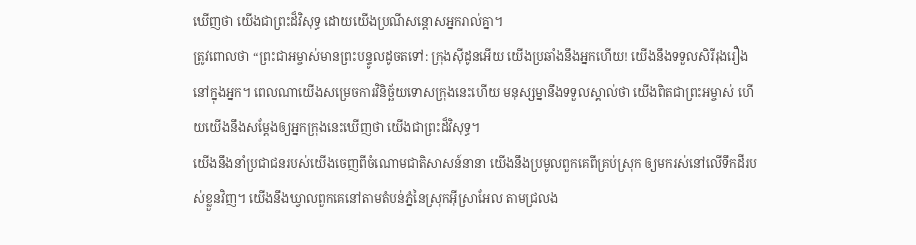ឃើញថា យើងជាព្រះដ៏វិសុទ្ធ ដោយយើងប្រណីសន្ដោសអ្នករាល់គ្នា។
ត្រូវពោលថា “ព្រះជាអម្ចាស់មានព្រះបន្ទូលដូចតទៅ: ក្រុងស៊ីដូនអើយ យើងប្រឆាំងនឹងអ្នកហើយ! យើងនឹងទទួលសិរីរុងរឿងនៅក្នុងអ្នក។ ពេលណាយើងសម្រេចការវិនិច្ឆ័យទោសក្រុងនេះហើយ មនុស្សម្នានឹងទទួលស្គាល់ថា យើងពិតជាព្រះអម្ចាស់ ហើយយើងនឹងសម្តែងឲ្យអ្នកក្រុងនេះឃើញថា យើងជាព្រះដ៏វិសុទ្ធ។
យើងនឹងនាំប្រជាជនរបស់យើងចេញពីចំណោមជាតិសាសន៍នានា យើងនឹងប្រមូលពួកគេពីគ្រប់ស្រុក ឲ្យមករស់នៅលើទឹកដីរបស់ខ្លួនវិញ។ យើងនឹងឃ្វាលពួកគេនៅតាមតំបន់ភ្នំនៃស្រុកអ៊ីស្រាអែល តាមជ្រលង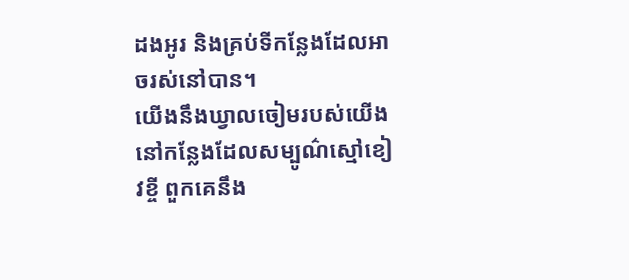ដងអូរ និងគ្រប់ទីកន្លែងដែលអាចរស់នៅបាន។
យើងនឹងឃ្វាលចៀមរបស់យើងនៅកន្លែងដែលសម្បូណ៌ស្មៅខៀវខ្ចី ពួកគេនឹង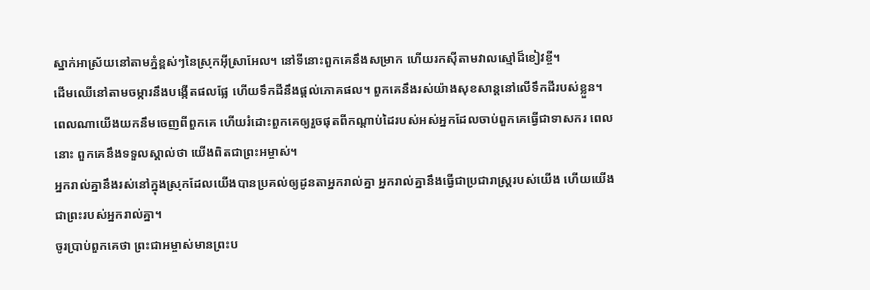ស្នាក់អាស្រ័យនៅតាមភ្នំខ្ពស់ៗនៃស្រុកអ៊ីស្រាអែល។ នៅទីនោះពួកគេនឹងសម្រាក ហើយរកស៊ីតាមវាលស្មៅដ៏ខៀវខ្ចី។
ដើមឈើនៅតាមចម្ការនឹងបង្កើតផលផ្លែ ហើយទឹកដីនឹងផ្ដល់ភោគផល។ ពួកគេនឹងរស់យ៉ាងសុខសាន្តនៅលើទឹកដីរបស់ខ្លួន។ ពេលណាយើងយកនឹមចេញពីពួកគេ ហើយរំដោះពួកគេឲ្យរួចផុតពីកណ្ដាប់ដៃរបស់អស់អ្នកដែលចាប់ពួកគេធ្វើជាទាសករ ពេលនោះ ពួកគេនឹងទទួលស្គាល់ថា យើងពិតជាព្រះអម្ចាស់។
អ្នករាល់គ្នានឹងរស់នៅក្នុងស្រុកដែលយើងបានប្រគល់ឲ្យដូនតាអ្នករាល់គ្នា អ្នករាល់គ្នានឹងធ្វើជាប្រជារាស្ត្ររបស់យើង ហើយយើងជាព្រះរបស់អ្នករាល់គ្នា។
ចូរប្រាប់ពួកគេថា ព្រះជាអម្ចាស់មានព្រះប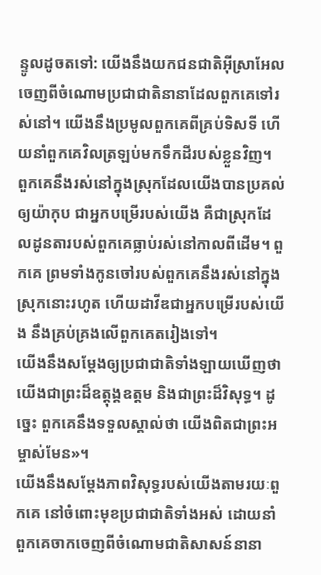ន្ទូលដូចតទៅ: យើងនឹងយកជនជាតិអ៊ីស្រាអែលចេញពីចំណោមប្រជាជាតិនានាដែលពួកគេទៅរស់នៅ។ យើងនឹងប្រមូលពួកគេពីគ្រប់ទិសទី ហើយនាំពួកគេវិលត្រឡប់មកទឹកដីរបស់ខ្លួនវិញ។
ពួកគេនឹងរស់នៅក្នុងស្រុកដែលយើងបានប្រគល់ឲ្យយ៉ាកុប ជាអ្នកបម្រើរបស់យើង គឺជាស្រុកដែលដូនតារបស់ពួកគេធ្លាប់រស់នៅកាលពីដើម។ ពួកគេ ព្រមទាំងកូនចៅរបស់ពួកគេនឹងរស់នៅក្នុងស្រុកនោះរហូត ហើយដាវីឌជាអ្នកបម្រើរបស់យើង នឹងគ្រប់គ្រងលើពួកគេតរៀងទៅ។
យើងនឹងសម្តែងឲ្យប្រជាជាតិទាំងឡាយឃើញថា យើងជាព្រះដ៏ឧត្ដុង្គឧត្ដម និងជាព្រះដ៏វិសុទ្ធ។ ដូច្នេះ ពួកគេនឹងទទួលស្គាល់ថា យើងពិតជាព្រះអម្ចាស់មែន»។
យើងនឹងសម្តែងភាពវិសុទ្ធរបស់យើងតាមរយៈពួកគេ នៅចំពោះមុខប្រជាជាតិទាំងអស់ ដោយនាំពួកគេចាកចេញពីចំណោមជាតិសាសន៍នានា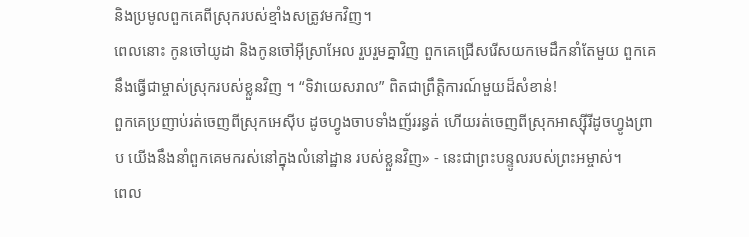និងប្រមូលពួកគេពីស្រុករបស់ខ្មាំងសត្រូវមកវិញ។
ពេលនោះ កូនចៅយូដា និងកូនចៅអ៊ីស្រាអែល រួបរួមគ្នាវិញ ពួកគេជ្រើសរើសយកមេដឹកនាំតែមួយ ពួកគេនឹងធ្វើជាម្ចាស់ស្រុករបស់ខ្លួនវិញ ។ “ទិវាយេសរាល” ពិតជាព្រឹត្តិការណ៍មួយដ៏សំខាន់!
ពួកគេប្រញាប់រត់ចេញពីស្រុកអេស៊ីប ដូចហ្វូងចាបទាំងញ័ររន្ធត់ ហើយរត់ចេញពីស្រុកអាស្ស៊ីរីដូចហ្វូងព្រាប យើងនឹងនាំពួកគេមករស់នៅក្នុងលំនៅដ្ឋាន របស់ខ្លួនវិញ» - នេះជាព្រះបន្ទូលរបស់ព្រះអម្ចាស់។
ពេល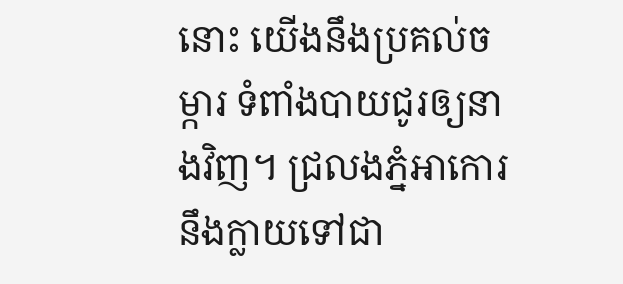នោះ យើងនឹងប្រគល់ចម្ការ ទំពាំងបាយជូរឲ្យនាងវិញ។ ជ្រលងភ្នំអាកោរ នឹងក្លាយទៅជា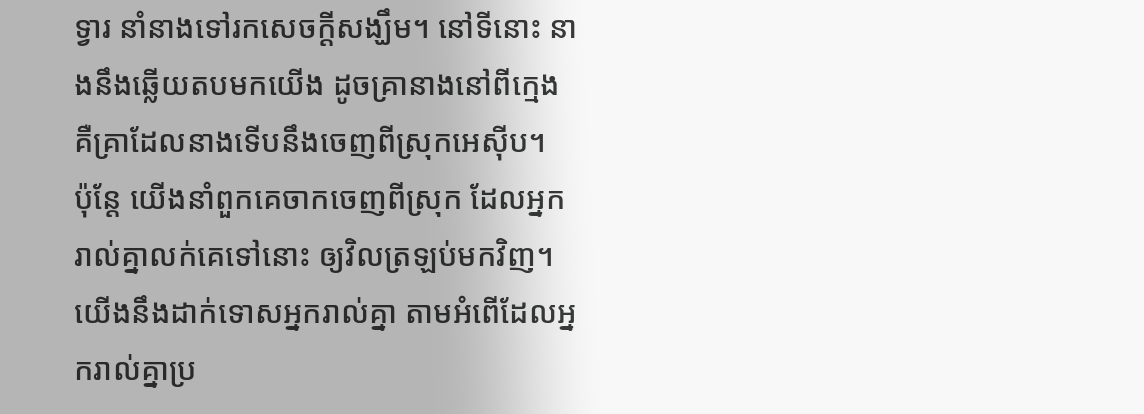ទ្វារ នាំនាងទៅរកសេចក្ដីសង្ឃឹម។ នៅទីនោះ នាងនឹងឆ្លើយតបមកយើង ដូចគ្រានាងនៅពីក្មេង គឺគ្រាដែលនាងទើបនឹងចេញពីស្រុកអេស៊ីប។
ប៉ុន្តែ យើងនាំពួកគេចាកចេញពីស្រុក ដែលអ្នករាល់គ្នាលក់គេទៅនោះ ឲ្យវិលត្រឡប់មកវិញ។ យើងនឹងដាក់ទោសអ្នករាល់គ្នា តាមអំពើដែលអ្នករាល់គ្នាប្រ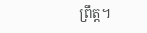ព្រឹត្ត។